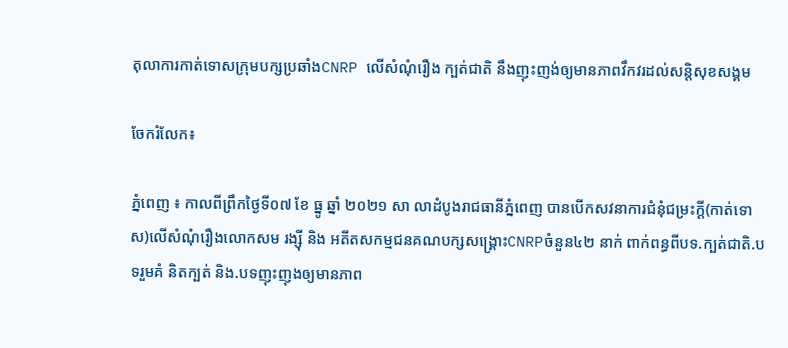តុលាការកាត់ទោសក្រុមបក្សប្រឆាំងCNRP លើសំណុំរឿង ក្បត់ជាតិ នឹងញុះញង់ឲ្យមានភាពវឹកវរដល់សន្តិសុខសង្គម

ចែករំលែក៖

ភ្នំពេញ ៖ កាលពីព្រឹកថ្ងៃទី០៧ ខែ ធ្នូ ឆ្នាំ ២០២១ សា លាដំបូងរាជធានីភ្នំពេញ បានបើកសវនាការជំនុំជម្រះក្តី(កាត់ទោស)លើសំណុំរឿងលោកសម រង្សុី និង អតីតសកម្មជនគណបក្សសង្គ្រោះCNRPចំនួន៤២ នាក់ ពាក់ពន្ធពីបទ.ក្បត់ជាតិ.បទរួមគំ និតក្បត់ និង.បទញុះញុងឲ្យមានភាព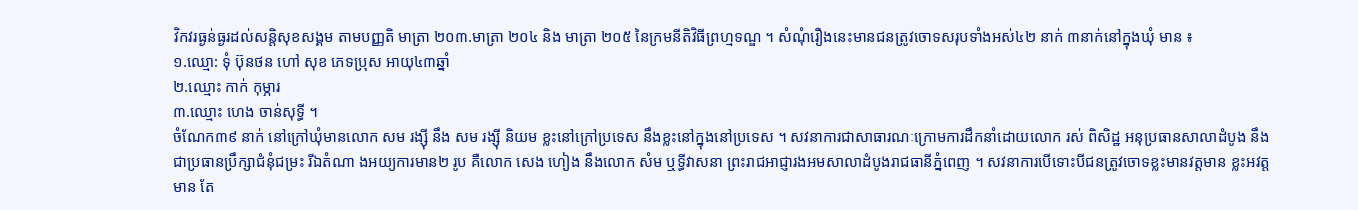វិកវរធ្ងន់ធ្ងរដល់សន្តិសុខសង្គម តាមបញ្ញតិ មាត្រា ២០៣.មាត្រា ២០៤ និង មាត្រា ២០៥ នៃក្រមនីតិវិធីព្រហ្មទណ្ឌ ។ សំណុំរឿងនេះមានជនត្រូវចោទសរុបទាំងអស់៤២ នាក់ ៣នាក់នៅក្នុងឃុំ មាន ៖
១.ឈ្មោ: ទុំ ប៊ុនថន ហៅ សុខ ភេទប្រុស អាយុ៤៣ឆ្នាំ
២.ឈ្មោះ កាក់ កុម្ភារ
៣.ឈ្មោះ ហេង ចាន់សុទ្ធី ។
ចំណែក៣៩ នាក់ នៅក្រៅឃុំមានលោក សម រង្សុី នឹង សម រង្ស៊ី និយម ខ្លះនៅក្រៅប្រទេស នឹងខ្លះនៅក្នុងនៅប្រទេស ។ សវនាការជាសាធារណៈក្រោមការដឹកនាំដោយលោក រស់ ពិសិដ្ឋ អនុប្រធានសាលាដំបូង នឹងជាប្រធានប្រឹក្សាជំនុំជម្រះ រីឯតំណា ងអយ្យការមាន២ រូប គឺលោក សេង ហៀង នឹងលោក សំម ឬទ្ធីវាសនា ព្រះរាជអាជ្ញារងអមសាលាដំបូងរាជធានីភ្នំពេញ ។ សវនាការបើទោះបីជនត្រូវចោទខ្លះមានវត្តមាន ខ្លះអវត្តមាន តែ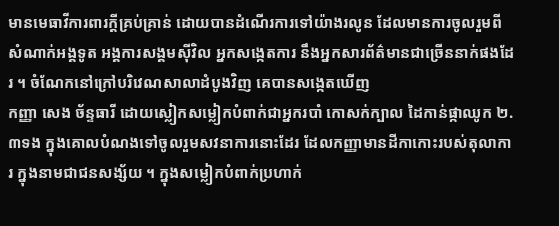មានមេធាវីការពារក្តីគ្រប់គ្រាន់ ដោយបានដំណើរការទៅយ៉ាងរលូន ដែលមានការចូលរួមពីសំណាក់អង្គទូត អង្គការសង្គមស៊ីវិល អ្នកសង្កេតការ នឹងអ្នកសារព័ត៌មានជាច្រើននាក់ផងដែរ ។ ចំណែកនៅក្រៅបរិវេណសាលាដំបូងវិញ គេបានសង្កេតឃើញ
កញ្ញា សេង ច័ន្ទធារី ដោយស្លៀកសម្លៀកបំពាក់ជាអ្នករបាំ កោសក់ក្បាល ដៃកាន់ផ្កាឈូក ២.៣ទង ក្នុងគោលបំណងទៅចូលរួមសវនាការនោះដែរ ដែលកញ្ញាមានដីកាកោះរបស់តុលាការ ក្នុងនាមជាជនសង្ស័យ ។ ក្នុងសម្លៀកបំពាក់ប្រហាក់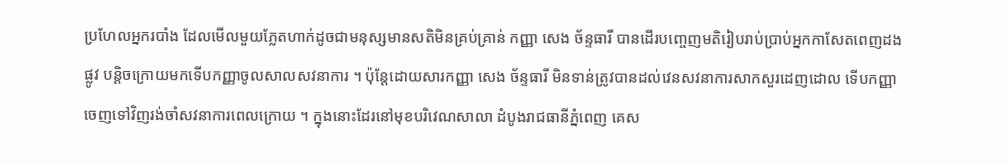ប្រហែលអ្នករបាំង ដែលមើលមួយភ្លែតហាក់ដូចជាមនុស្សមានសតិមិនគ្រប់គ្រាន់ កញ្ញា សេង ច័ន្ទធារី បានដើរបញ្ចេញមតិរៀបរាប់ប្រាប់អ្នកកាសែតពេញដងផ្លូវ បន្តិចក្រោយមកទើបកញ្ញាចូលសាលសវនាការ ។ ប៉ុន្តែដោយសារកញ្ញា សេង ច័ន្ទធារី មិនទាន់ត្រូវបានដល់វេនសវនាការសាកសួរដេញដោល ទើបកញ្ញាចេញទៅវិញរង់ចាំសវនាការពេលក្រោយ ។ ក្នុងនោះដែរនៅមុខបរិវេណសាលា ដំបូងរាជធានីភ្នំពេញ គេស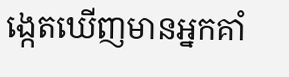ង្កេតឃើញមានអ្នកគាំ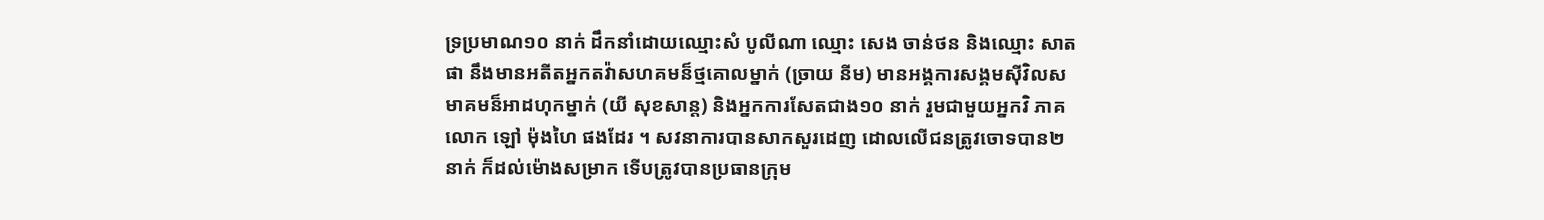ទ្រប្រមាណ១០ នាក់ ដឹកនាំដោយឈ្មោះសំ បូលីណា ឈ្មោះ សេង ចាន់ថន និងឈ្មោះ សាត ផា នឹងមានអតីតអ្នកតវ៉ាសហគមន៏ថ្មគោលម្នាក់ (ច្រាយ នីម) មានអង្គការសង្គមសុីវិលសមាគមន៏អាដហុកម្នាក់ (យី សុខសាន្ត) និងអ្នកការសែតជាង១០ នាក់ រួមជាមួយអ្នកវិ ភាគលោក ឡៅ ម៉ុងហៃ ផងដែរ ។ សវនាការបានសាកសួរដេញ ដោលលើជនត្រូវចោទបាន២ នាក់ ក៏ដល់ម៉ោងសម្រាក ទើបត្រូវបានប្រធានក្រុម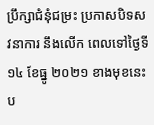ប្រឹក្សាជំនុំជម្រះ ប្រកាសបិទសវនាការ នឹងលើក ពេលទៅថ្ងៃទី១៤ ខែធ្នូ ២០២១ ខាងមុខនេះប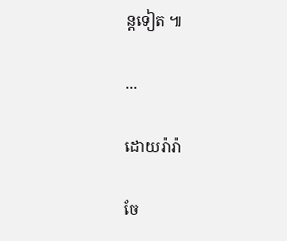ន្តទៀត ៕

...

ដោយរ៉ារ៉ា

ចែ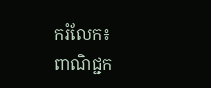ករំលែក៖
ពាណិជ្ជក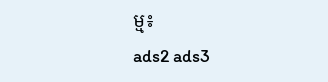ម្ម៖
ads2 ads3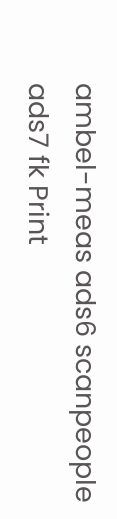ambel-meas ads6 scanpeople ads7 fk Print